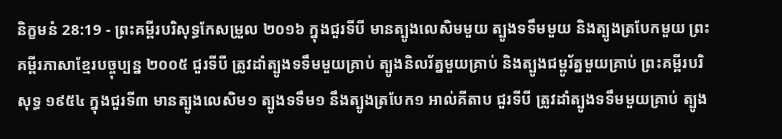និក្ខមនំ 28:19 - ព្រះគម្ពីរបរិសុទ្ធកែសម្រួល ២០១៦ ក្នុងជួរទីបី មានត្បូងលេសិមមួយ ត្បូងទទឹមមួយ និងត្បូងត្របែកមួយ ព្រះគម្ពីរភាសាខ្មែរបច្ចុប្បន្ន ២០០៥ ជួរទីបី ត្រូវដាំត្បូងទទឹមមួយគ្រាប់ ត្បូងនិលរ័ត្នមួយគ្រាប់ និងត្បូងជម្ពូរ័ត្នមួយគ្រាប់ ព្រះគម្ពីរបរិសុទ្ធ ១៩៥៤ ក្នុងជួរទី៣ មានត្បូងលេសិម១ ត្បូងទទឹម១ នឹងត្បូងត្របែក១ អាល់គីតាប ជួរទីបី ត្រូវដាំត្បូងទទឹមមួយគ្រាប់ ត្បូង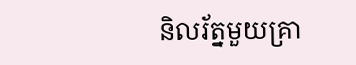និលរ័ត្នមួយគ្រា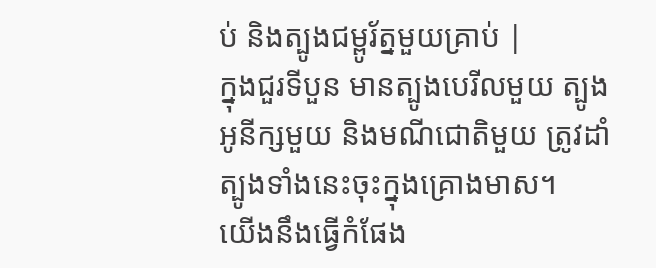ប់ និងត្បូងជម្ពូរ័ត្នមួយគ្រាប់ |
ក្នុងជួរទីបួន មានត្បូងបេរីលមួយ ត្បូងអូនីក្សមួយ និងមណីជោតិមួយ ត្រូវដាំត្បូងទាំងនេះចុះក្នុងគ្រោងមាស។
យើងនឹងធ្វើកំផែង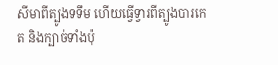សីមាពីត្បូងទទឹម ហើយធ្វើទ្វារពីត្បូងបារកេត និងក្បាច់ទាំងប៉ុ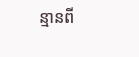ន្មានពី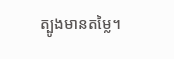ត្បូងមានតម្លៃ។